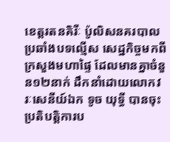ខេត្តរតនគិរីៈ ប៉ូលិសនគរបាលប្រឆាំងបទល្មើស សេដ្ឋកិច្ចមកពីក្រសួងមហាផ្ទៃ ដែលមានគ្នាចំនួន១២នាក់ ដឹកនាំដោយលោកវរៈសេនីយ៍ឯក ទូច យុទ្ធី បានចុះប្រតិបត្តិការប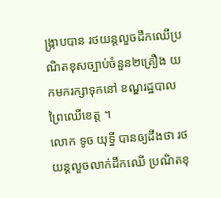ង្ក្រាបបាន រថយន្តលួចដឹកឈើប្រណិតខុសច្បាប់ចំនួន២គ្រឿង យកមករក្សាទុកនៅ ខណ្ឌរដ្ឋបាលព្រៃឈើខេត្ត ។
លោក ទូច យុទ្ធី បានឲ្យដឹងថា រថយន្តលួចលាក់ដឹកឈើ ប្រណិតខុ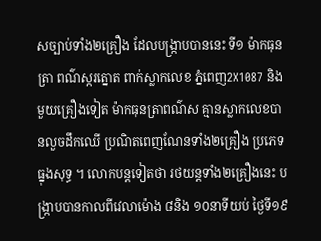សច្បាប់ទាំង២គ្រឿង ដែលបង្ក្រាបបាននេះ ទី១ ម៉ាកធុនត្រា ពណ៌ស្ករត្នោត ពាក់ស្លាកលេខ ភ្នំពេញ2X1087 និងមួយគ្រឿងទៀត ម៉ាកធុនត្រាពណ៌ស គ្មានស្លាកលេខបានលួចដឹកឈើ ប្រណិតពេញណែនទាំង២គ្រឿង ប្រភេទធ្នុងសុទ្ធ ។ លោកបន្តទៀតថា រថយន្តទាំង២គ្រឿងនេះ បង្ក្រាបបានកាលពីវេលាម៉ោង ៨និង ១០នាទីយប់ ថ្ងៃទី១៩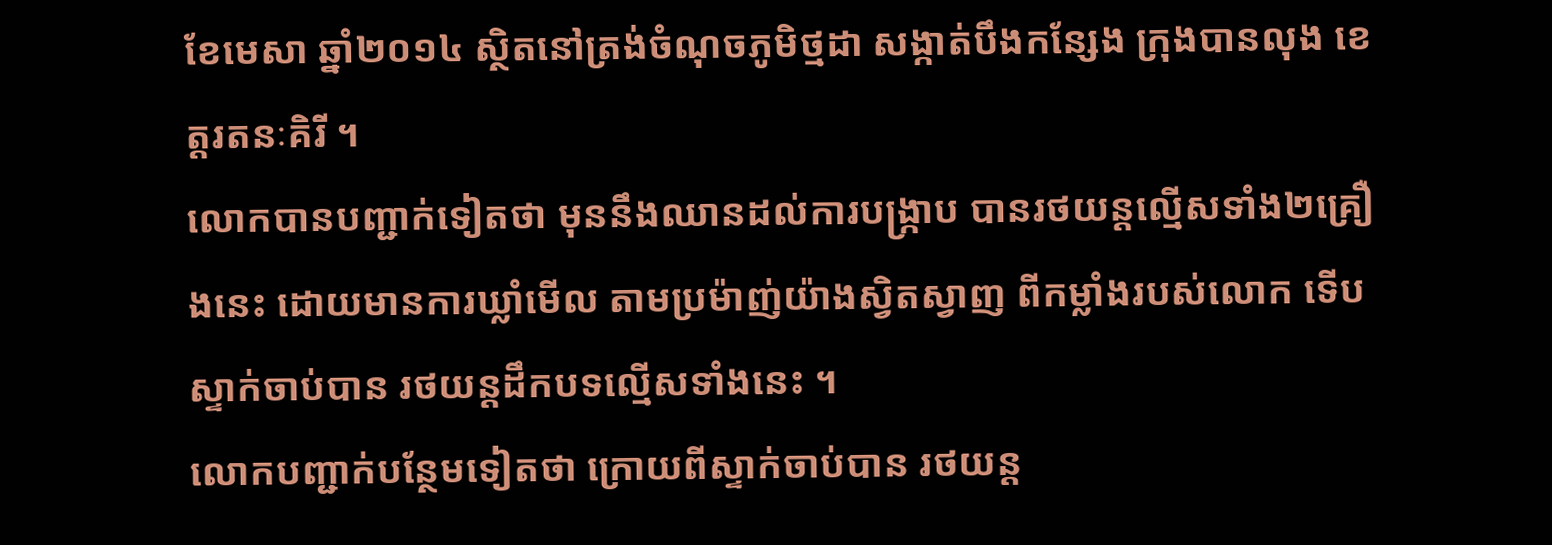ខែមេសា ឆ្នាំ២០១៤ ស្ថិតនៅត្រង់ចំណុចភូមិថ្មដា សង្កាត់បឹងកន្សែង ក្រុងបានលុង ខេត្តរតនៈគិរី ។
លោកបានបញ្ជាក់ទៀតថា មុននឹងឈានដល់ការបង្ក្រាប បានរថយន្តល្មើសទាំង២គ្រឿងនេះ ដោយមានការឃ្លាំមើល តាមប្រម៉ាញ់យ៉ាងស្វិតស្វាញ ពីកម្លាំងរបស់លោក ទើបស្ទាក់ចាប់បាន រថយន្តដឹកបទល្មើសទាំងនេះ ។
លោកបញ្ជាក់បន្ថែមទៀតថា ក្រោយពីស្ទាក់ចាប់បាន រថយន្ត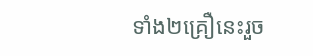ទាំង២គ្រឿនេះរួច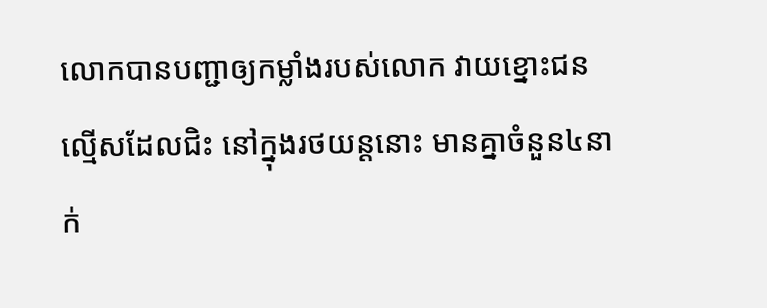លោកបានបញ្ជាឲ្យកម្លាំងរបស់លោក វាយខ្នោះជនល្មើសដែលជិះ នៅក្នុងរថយន្តនោះ មានគ្នាចំនួន៤នាក់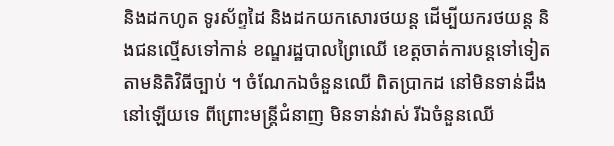និងដកហូត ទូរស័ព្ទដៃ និងដកយកសោរថយន្ត ដើម្បីយករថយន្ត និងជនល្មើសទៅកាន់ ខណ្ឌរដ្ឋបាលព្រៃឈើ ខេត្តចាត់ការបន្តទៅទៀត តាមនិតិវិធីច្បាប់ ។ ចំណែកឯចំនួនឈើ ពិតប្រាកដ នៅមិនទាន់ដឹងនៅឡើយទេ ពីព្រោះមន្ត្រីជំនាញ មិនទាន់វាស់ រីឯចំនួនឈើ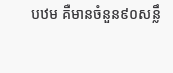បឋម គឺមានចំនួន៩០សន្លឹ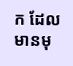ក ដែលមានមុ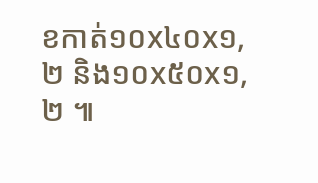ខកាត់១០x៤០x១,២ និង១០x៥០x១,២ ៕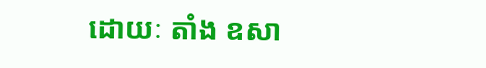ដោយៈ តាំង ឧសា